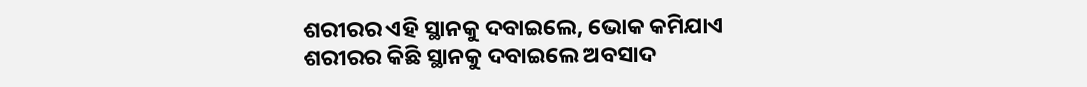ଶରୀରର ଏହି ସ୍ଥାନକୁ ଦବାଇଲେ, ଭୋକ କମିଯାଏ
ଶରୀରର କିଛି ସ୍ଥାନକୁ ଦବାଇଲେ ଅବସାଦ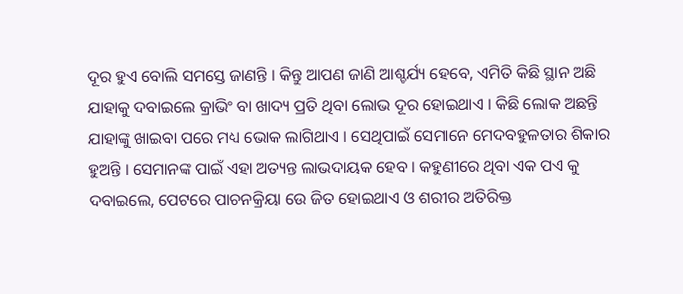ଦୂର ହୁଏ ବୋଲି ସମସ୍ତେ ଜାଣନ୍ତି । କିନ୍ତୁ ଆପଣ ଜାଣି ଆଶ୍ଚର୍ଯ୍ୟ ହେବେ, ଏମିତି କିଛି ସ୍ଥାନ ଅଛି ଯାହାକୁ ଦବାଇଲେ କ୍ରାଭିଂ ବା ଖାଦ୍ୟ ପ୍ରତି ଥିବା ଲୋଭ ଦୂର ହୋଇଥାଏ । କିଛି ଲୋକ ଅଛନ୍ତି ଯାହାଙ୍କୁ ଖାଇବା ପରେ ମଧ୍ୟ ଭୋକ ଲାଗିଥାଏ । ସେଥିପାଇଁ ସେମାନେ ମେଦବହୁଳତାର ଶିକାର ହୁଅନ୍ତି । ସେମାନଙ୍କ ପାଇଁ ଏହା ଅତ୍ୟନ୍ତ ଲାଭଦାୟକ ହେବ । କହୁଣୀରେ ଥିବା ଏକ ପଏ କୁ ଦବାଇଲେ, ପେଟରେ ପାଚନକ୍ରିୟା ଉେ ଜିତ ହୋଇଥାଏ ଓ ଶରୀର ଅତିରିକ୍ତ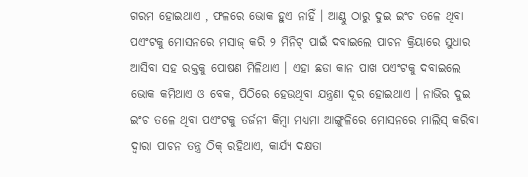ଗରମ ହୋଇଥାଏ , ଫଳରେ ଭୋକ ହୁଏ ନାହିଁ । ଆଣ୍ଠୁ ଠାରୁ ଦୁଇ ଇଂଚ ତଳେ ଥିବା ପଏଂଟକୁ ମୋସନରେ ମସାଜ୍ କରି ୨ ମିନିଟ୍ ପାଇଁ ଦବାଇଲେ ପାଚନ କ୍ରିୟାରେ ସୁଧାର ଆସିବା ସହ ରକ୍ତକୁ ପୋଷଣ ମିଳିଥାଏ । ଏହା ଛଡା କାନ ପାଖ ପଏଂଟକୁ ଦବାଇଲେ ଭୋକ କମିଥାଏ ଓ ବେକ, ପିଠିରେ ହେଉଥିବା ଯନ୍ତ୍ରଣା ଦୂର ହୋଇଥାଏ । ନାଭିର ଦୁଇ ଇଂଚ ତଳେ ଥିବା ପଏଂଟକୁ ତର୍ଜନୀ କିମ୍ବା ମଧ୍ୟମା ଆଙ୍ଗୁଳିରେ ମୋସନରେ ମାଲିସ୍ କରିବା ଦ୍ୱାରା ପାଚନ ତନ୍ତ୍ର ଠିକ୍ ରହିଥାଏ, କାର୍ଯ୍ୟ ଦକ୍ଷତା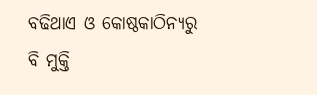ବଢିଥାଏ ଓ କୋଷ୍ଠକାଠିନ୍ୟରୁ ବି ମୁକ୍ତି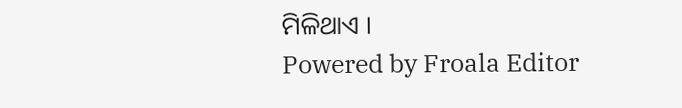ମିଳିଥାଏ ।
Powered by Froala Editor